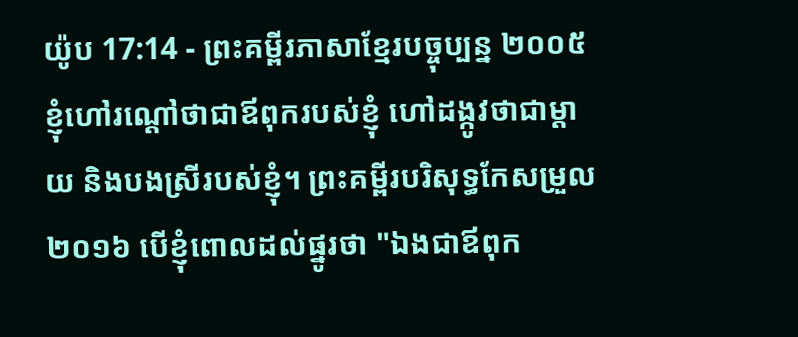យ៉ូប 17:14 - ព្រះគម្ពីរភាសាខ្មែរបច្ចុប្បន្ន ២០០៥ ខ្ញុំហៅរណ្ដៅថាជាឪពុករបស់ខ្ញុំ ហៅដង្កូវថាជាម្ដាយ និងបងស្រីរបស់ខ្ញុំ។ ព្រះគម្ពីរបរិសុទ្ធកែសម្រួល ២០១៦ បើខ្ញុំពោលដល់ផ្នូរថា "ឯងជាឪពុក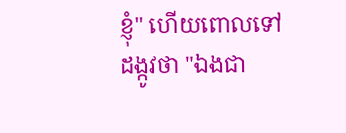ខ្ញុំ" ហើយពោលទៅដង្កូវថា "ឯងជា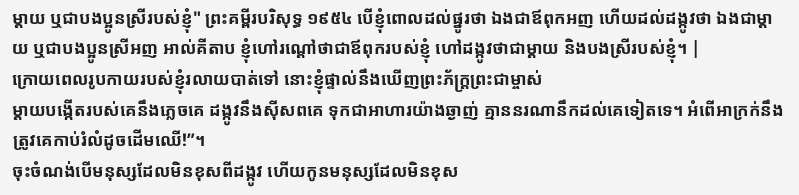ម្តាយ ឬជាបងប្អូនស្រីរបស់ខ្ញុំ" ព្រះគម្ពីរបរិសុទ្ធ ១៩៥៤ បើខ្ញុំពោលដល់ផ្នូរថា ឯងជាឪពុកអញ ហើយដល់ដង្កូវថា ឯងជាម្តាយ ឬជាបងប្អូនស្រីអញ អាល់គីតាប ខ្ញុំហៅរណ្ដៅថាជាឪពុករបស់ខ្ញុំ ហៅដង្កូវថាជាម្ដាយ និងបងស្រីរបស់ខ្ញុំ។ |
ក្រោយពេលរូបកាយរបស់ខ្ញុំរលាយបាត់ទៅ នោះខ្ញុំផ្ទាល់នឹងឃើញព្រះភ័ក្ត្រព្រះជាម្ចាស់
ម្ដាយបង្កើតរបស់គេនឹងភ្លេចគេ ដង្កូវនឹងស៊ីសពគេ ទុកជាអាហារយ៉ាងឆ្ងាញ់ គ្មាននរណានឹកដល់គេទៀតទេ។ អំពើអាក្រក់នឹងត្រូវគេកាប់រំលំដូចដើមឈើ!”។
ចុះចំណង់បើមនុស្សដែលមិនខុសពីដង្កូវ ហើយកូនមនុស្សដែលមិនខុស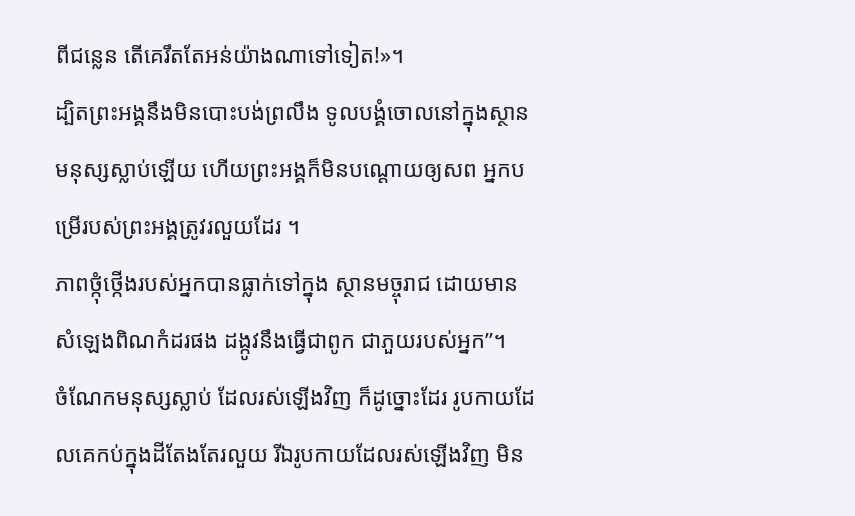ពីជន្លេន តើគេរឹតតែអន់យ៉ាងណាទៅទៀត!»។
ដ្បិតព្រះអង្គនឹងមិនបោះបង់ព្រលឹង ទូលបង្គំចោលនៅក្នុងស្ថានមនុស្សស្លាប់ឡើយ ហើយព្រះអង្គក៏មិនបណ្តោយឲ្យសព អ្នកបម្រើរបស់ព្រះអង្គត្រូវរលួយដែរ ។
ភាពថ្កុំថ្កើងរបស់អ្នកបានធ្លាក់ទៅក្នុង ស្ថានមច្ចុរាជ ដោយមានសំឡេងពិណកំដរផង ដង្កូវនឹងធ្វើជាពូក ជាភួយរបស់អ្នក”។
ចំណែកមនុស្សស្លាប់ ដែលរស់ឡើងវិញ ក៏ដូច្នោះដែរ រូបកាយដែលគេកប់ក្នុងដីតែងតែរលួយ រីឯរូបកាយដែលរស់ឡើងវិញ មិន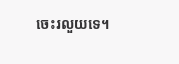ចេះរលួយទេ។